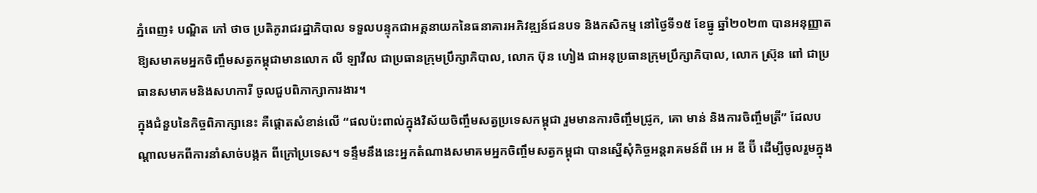ភ្នំពេញ៖ បណ្ឌិត កៅ ថាច ប្រតិភូរាជរដ្ឋាភិបាល ទទួលបន្ទុកជាអគ្គនាយកនៃធនាគារអភិវឌ្ឍន៍ជនបទ និងកសិកម្ម នៅថ្ងៃទី១៥ ខែធ្នូ ឆ្នាំ២០២៣ បានអនុញ្ញាតឱ្យសមាគមអ្នកចិញ្ចឹមសត្វកម្ពុជាមានលោក លី ឡាវីល ជាប្រធានក្រុមប្រឹក្សាភិបាល, លោក ប៊ុន ហៀង ជាអនុប្រធានក្រុមប្រឹក្សាភិបាល, លោក ស្រ៊ុន ពៅ ជាប្រធានសមាគមនិងសហការី ចូលជួបពិភាក្សាការងារ។
ក្នុងជំនួបនៃកិច្ចពិភាក្សានេះ គឺផ្តោតសំខាន់លើ “ផលប៉ះពាល់ក្នុងវិស័យចិញ្ចឹមសត្វប្រទេសកម្ពុជា រួមមានការចិញ្ចឹមជ្រូក, គោ មាន់ និងការចិញ្ចឹមត្រី” ដែលបណ្តាលមកពីការនាំសាច់បង្កក ពីក្រៅប្រទេស។ ទន្ទឹមនឹងនេះអ្នកតំណាងសមាគមអ្នកចិញ្ចឹមសត្វកម្ពុជា បានស្នើសុំកិច្ចអន្តរាគមន៍ពី អេ អ ឌី ប៊ី ដើម្បីចូលរួមក្នុង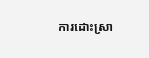ការដោះស្រា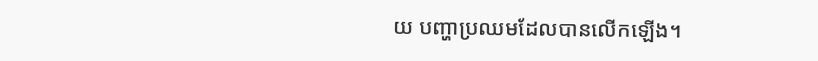យ បញ្ហាប្រឈមដែលបានលើកឡើង។